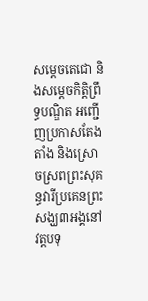សម្តេចតេជោ និងសម្តេចកិត្តិព្រឹទ្ធបណ្ឌិត អញ្ជើញប្រកាសតែងតាំង និងស្រោចស្រពព្រះសុគន្ធវារីប្រគេនព្រះសង្ឃ៣អង្គនៅវត្តបទុ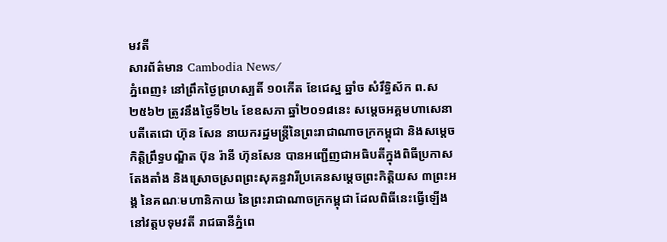មវតី
សារព័ត៌មាន Cambodia News/
ភ្នំពេញ៖ នៅព្រឹកថ្ងៃព្រហស្បតិ៍ ១០កើត ខែជេស្ឋ ឆ្នាំច សំរឹទ្ធិស័ក ព.ស២៥៦២ ត្រូវនឹងថ្ងៃទី២៤ ខែឧសភា ឆ្នាំ២០១៨នេះ សម្តេចអគ្គមហាសេនាបតីតេជោ ហ៊ុន សែន នាយករដ្ឋមន្ត្រីនៃព្រះរាជាណាចក្រកម្ពុជា និងសម្តេចកិត្តិព្រឹទ្ធបណ្ឌិត ប៊ុន រ៉ានី ហ៊ុនសែន បានអញ្ជើញជាអធិបតីក្នុងពិធីប្រកាសតែងតាំង និងស្រោចស្រពព្រះសុគន្ធវារីប្រគេនសម្តេចព្រះកិត្តិយស ៣ព្រះអង្គ នៃគណៈមហានិកាយ នៃព្រះរាជាណាចក្រកម្ពុជា ដែលពិធីនេះធ្វើឡើងនៅវត្តបទុមវតី រាជធានីភ្នំពេ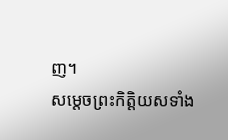ញ។
សម្តេចព្រះកិត្តិយសទាំង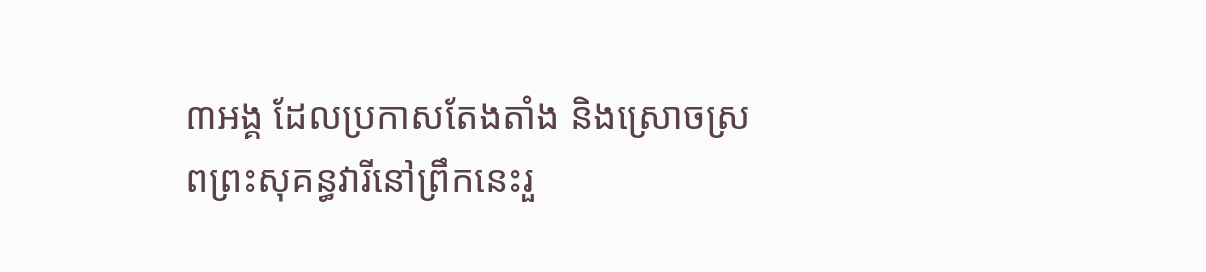៣អង្គ ដែលប្រកាសតែងតាំង និងស្រោចស្រពព្រះសុគន្ធវារីនៅព្រឹកនេះរួ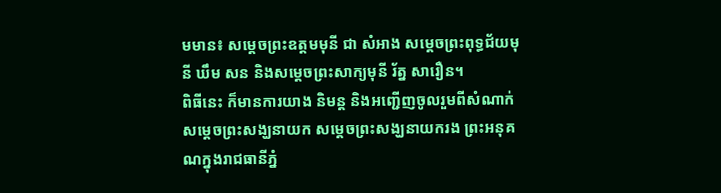មមាន៖ សម្តេចព្រះឧត្តមមុនី ជា សំអាង សម្តេចព្រះពុទ្ធជ័យមុនី ឃឹម សន និងសម្តេចព្រះសាក្យមុនី រ័ត្ន សារឿន។
ពិធីនេះ ក៏មានការយាង និមន្ត និងអញ្ជើញចូលរួមពីសំណាក់សម្តេចព្រះសង្ឃនាយក សម្តេចព្រះសង្ឃនាយករង ព្រះអនុគណក្នុងរាជធានីភ្នំ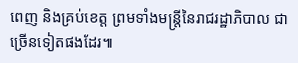ពេញ និងគ្រប់ខេត្ត ព្រមទាំងមន្ត្រីនៃរាជរដ្ឋាភិបាល ជាច្រើនទៀតផងដែរ៕